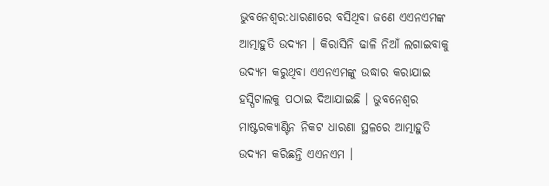ଭୁବନେଶ୍ବର:ଧାରଣାରେ ବସିଥିବା ଜଣେ ଏଏନଏମଙ୍କ ଆତ୍ମାହୁତି ଉଦ୍ୟମ । କିରାସିନି ଢାଳି ନିଆଁ ଲଗାଇବାକୁ ଉଦ୍ୟମ କରୁଥିବା ଏଏନଏମଙ୍କୁ ଉଦ୍ଧାର କରାଯାଇ ହସ୍ପିଟାଲକୁ ପଠାଇ ଦିଆଯାଇଛି । ଭୁବନେଶ୍ୱର ମାଷ୍ଟରକ୍ୟାଣ୍ଟିନ ନିକଟ ଧାରଣା ସ୍ଥଳରେ ଆତ୍ମାହୁତି ଉଦ୍ୟମ କରିଛନ୍ତି ଏଏନଏମ ।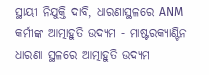ସ୍ଥାୟୀ ନିଯୁକ୍ତି ଦାବି, ଧାରଣାସ୍ଥଳରେ ANM କର୍ମୀଙ୍କ ଆତ୍ମାହୁତି ଉଦ୍ୟମ - ମାଷ୍ଟରକ୍ୟାଣ୍ଟିନ ଧାରଣା ସ୍ଥଳରେ ଆତ୍ମାହୁତି ଉଦ୍ୟମ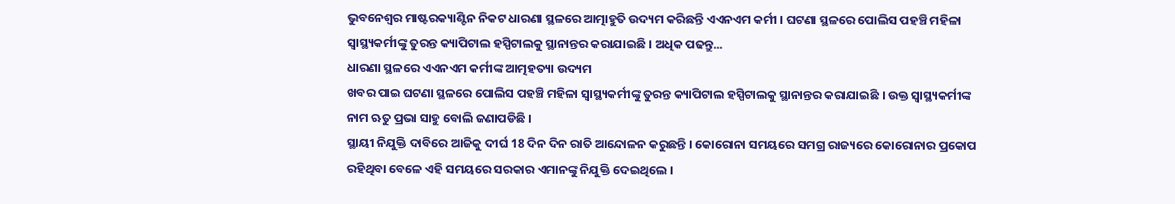ଭୁବନେଶ୍ୱର ମାଷ୍ଟରକ୍ୟାଣ୍ଟିନ ନିକଟ ଧାରଣା ସ୍ଥଳରେ ଆତ୍ମାହୁତି ଉଦ୍ୟମ କରିଛନ୍ତି ଏଏନଏମ କର୍ମୀ । ଘଟଣା ସ୍ଥଳରେ ପୋଲିସ ପହଞ୍ଚି ମହିଳା ସ୍ୱାସ୍ଥ୍ୟକର୍ମୀଙ୍କୁ ତୁରନ୍ତ କ୍ୟାପିଟାଲ ହସ୍ପିଟାଲକୁ ସ୍ଥାନାନ୍ତର କରାଯାଇଛି । ଅଧିକ ପଢନ୍ତୁ...
ଧାରଣା ସ୍ଥଳରେ ଏଏନଏମ କର୍ମୀଙ୍କ ଆତ୍ମହତ୍ୟା ଉଦ୍ୟମ
ଖବର ପାଇ ଘଟଣା ସ୍ଥଳରେ ପୋଲିସ ପହଞ୍ଚି ମହିଳା ସ୍ୱାସ୍ଥ୍ୟକର୍ମୀଙ୍କୁ ତୁରନ୍ତ କ୍ୟାପିଟାଲ ହସ୍ପିଟାଲକୁ ସ୍ଥାନାନ୍ତର କରାଯାଇଛି । ଉକ୍ତ ସ୍ୱାସ୍ଥ୍ୟକର୍ମୀଙ୍କ ନାମ ଋତୁ ପ୍ରଭା ସାହୁ ବୋଲି ଜଣାପଡିଛି ।
ସ୍ଥାୟୀ ନିଯୁକ୍ତି ଦାବିରେ ଆଜିକୁ ଦୀର୍ଘ 18 ଦିନ ଦିନ ରାତି ଆନ୍ଦୋଳନ କରୁଛନ୍ତି । କୋରୋନା ସମୟରେ ସମଗ୍ର ରାଜ୍ୟରେ କୋରୋନାର ପ୍ରକୋପ ରହିଥିବା ବେଳେ ଏହି ସମୟରେ ସରକାର ଏମାନଙ୍କୁ ନିଯୁକ୍ତି ଦେଇଥିଲେ ।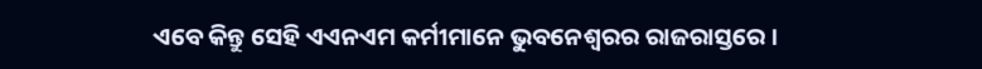ଏବେ କିନ୍ତୁ ସେହି ଏଏନଏମ କର୍ମୀମାନେ ଭୁବନେଶ୍ୱରର ରାଜରାସ୍ତରେ ।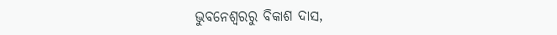ଭୁବନେଶ୍ବରରୁ ବିକାଶ ଦାସ,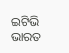ଇଟିଭି ଭାରତ